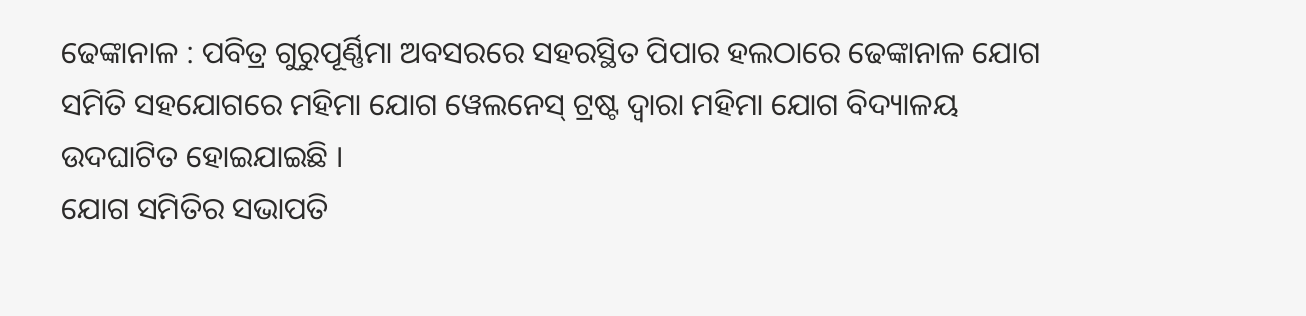ଢେଙ୍କାନାଳ : ପବିତ୍ର ଗୁରୁପୂର୍ଣ୍ଣିମା ଅବସରରେ ସହରସ୍ଥିତ ପିପାର ହଲଠାରେ ଢେଙ୍କାନାଳ ଯୋଗ ସମିତି ସହଯୋଗରେ ମହିମା ଯୋଗ ୱେଲନେସ୍ ଟ୍ରଷ୍ଟ ଦ୍ୱାରା ମହିମା ଯୋଗ ବିଦ୍ୟାଳୟ ଉଦଘାଟିତ ହୋଇଯାଇଛି ।
ଯୋଗ ସମିତିର ସଭାପତି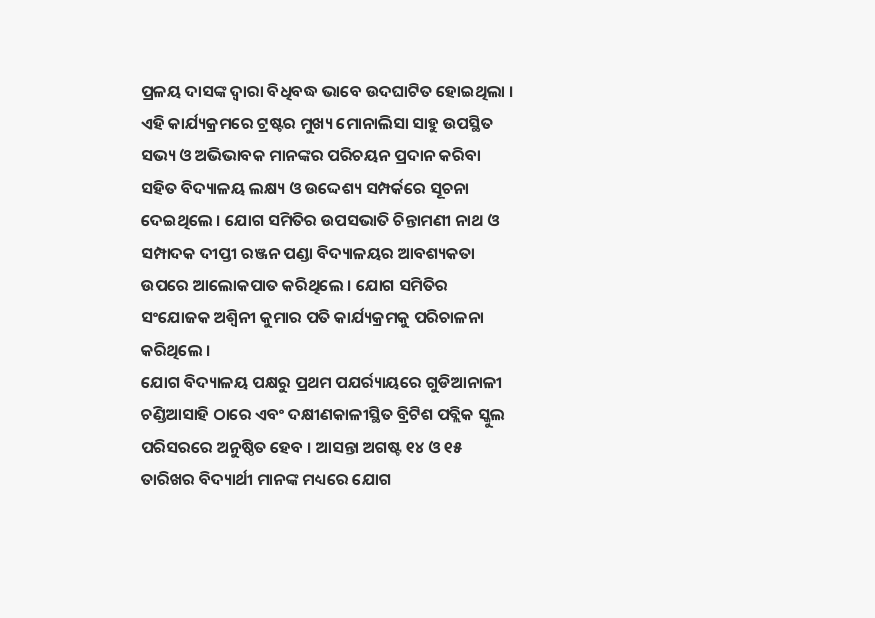ପ୍ରଳୟ ଦାସଙ୍କ ଦ୍ୱାରା ବିଧିବଦ୍ଧ ଭାବେ ଉଦଘାଟିତ ହୋଇଥିଲା । ଏହି କାର୍ଯ୍ୟକ୍ରମରେ ଟ୍ରଷ୍ଟର ମୁଖ୍ୟ ମୋନାଲିସା ସାହୁ ଉପସ୍ଥିତ ସଭ୍ୟ ଓ ଅଭିଭାବକ ମାନଙ୍କର ପରିଚୟନ ପ୍ରଦାନ କରିବା ସହିତ ବିଦ୍ୟାଳୟ ଲକ୍ଷ୍ୟ ଓ ଉଦ୍ଦେଶ୍ୟ ସମ୍ପର୍କରେ ସୂଚନା ଦେଇଥିଲେ । ଯୋଗ ସମିତିର ଉପସଭାତି ଚିନ୍ତାମଣୀ ନାଥ ଓ ସମ୍ପାଦକ ଦୀପ୍ତୀ ରଞ୍ଜନ ପଣ୍ଡା ବିଦ୍ୟାଳୟର ଆବଶ୍ୟକତା ଉପରେ ଆଲୋକପାତ କରିଥିଲେ । ଯୋଗ ସମିତିର ସଂଯୋଜକ ଅଶ୍ୱିନୀ କୁମାର ପତି କାର୍ଯ୍ୟକ୍ରମକୁ ପରିଚାଳନା କରିଥିଲେ ।
ଯୋଗ ବିଦ୍ୟାଳୟ ପକ୍ଷରୁ ପ୍ରଥମ ପଯର୍ର୍ୟାୟରେ ଗୁଡିଆନାଳୀ ଚଣ୍ଡିଆସାହି ଠାରେ ଏବଂ ଦକ୍ଷୀଣକାଳୀସ୍ଥିତ ବ୍ରିଟିଶ ପବ୍ଲିକ ସ୍କୁଲ ପରିସରରେ ଅନୁଷ୍ଠିତ ହେବ । ଆସନ୍ତା ଅଗଷ୍ଟ ୧୪ ଓ ୧୫ ତାରିଖର ବିଦ୍ୟାର୍ଥୀ ମାନଙ୍କ ମଧ୍ୟରେ ଯୋଗ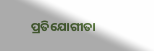ପ୍ରତିଯୋଗୀତା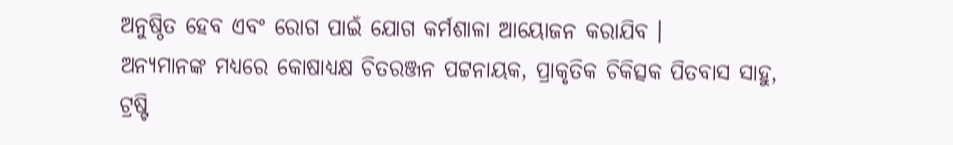ଅନୁଷ୍ଠିତ ହେବ ଏବଂ ରୋଗ ପାଇଁ ଯୋଗ କର୍ମଶାଳା ଆୟୋଜନ କରାଯିବ ।
ଅନ୍ୟମାନଙ୍କ ମଧ୍ୟରେ କୋଷାଧ୍ୟକ୍ଷ ଚିତରଞ୍ଜନ ପଟ୍ଟନାୟକ, ପ୍ରାକୃତିକ ଚିକିତ୍ସକ ପିତବାସ ସାହୁ, ଟ୍ରଷ୍ଟି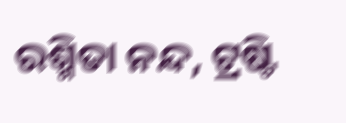ରଶ୍ମିତା ନନ୍ଦ, ଟ୍ରଷ୍ଟି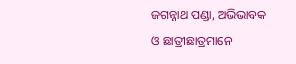ଜଗନ୍ନାଥ ପଣ୍ଡା, ଅଭିଭାବକ ଓ ଛାତ୍ରୀଛାତ୍ରମାନେ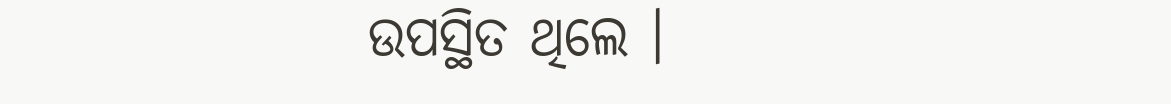ଉପସ୍ଥିତ ଥିଲେ ।